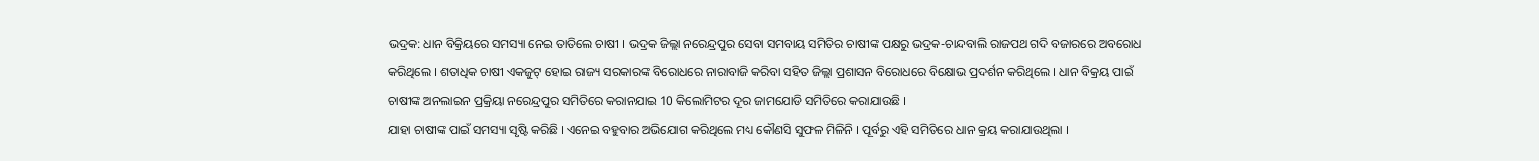ଭଦ୍ରକ: ଧାନ ବିକ୍ରିୟରେ ସମସ୍ୟା ନେଇ ତାତିଲେ ଚାଷୀ । ଭଦ୍ରକ ଜିଲ୍ଲା ନରେନ୍ଦ୍ରପୁର ସେବା ସମବାୟ ସମିତିର ଚାଷୀଙ୍କ ପକ୍ଷରୁ ଭଦ୍ରକ-ଚାନ୍ଦବାଲି ରାଜପଥ ଗଦି ବଜାରରେ ଅବରୋଧ କରିଥିଲେ । ଶତାଧିକ ଚାଷୀ ଏକଜୁଟ୍ ହୋଇ ରାଜ୍ୟ ସରକାରଙ୍କ ବିରୋଧରେ ନାରାବାଜି କରିବା ସହିତ ଜିଲ୍ଲା ପ୍ରଶାସନ ବିରୋଧରେ ବିକ୍ଷୋଭ ପ୍ରଦର୍ଶନ କରିଥିଲେ । ଧାନ ବିକ୍ରୟ ପାଇଁ ଚାଷୀଙ୍କ ଅନଲାଇନ ପ୍ରକ୍ରିୟା ନରେନ୍ଦ୍ରପୁର ସମିତିରେ କରାନଯାଇ 10 କିଲୋମିଟର ଦୂର ଜାମଯୋଡି ସମିତିରେ କରାଯାଉଛି ।
ଯାହା ଚାଷୀଙ୍କ ପାଇଁ ସମସ୍ୟା ସୃଷ୍ଟି କରିଛି । ଏନେଇ ବହୁବାର ଅଭିଯୋଗ କରିଥିଲେ ମଧ୍ୟ କୌଣସି ସୁଫଳ ମିଳିନି । ପୂର୍ବରୁ ଏହି ସମିତିରେ ଧାନ କ୍ରୟ କରାଯାଉଥିଲା ।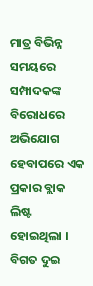ମାତ୍ର ବିଭିନ୍ନ ସମୟରେ ସମ୍ପାଦକଙ୍କ ବିରୋଧରେ ଅଭିଯୋଗ ହେବାପରେ ଏକ ପ୍ରକାର ବ୍ଲାକ ଲିଷ୍ଟ ହୋଇଥିଲା । ବିଗତ ଦୁଇ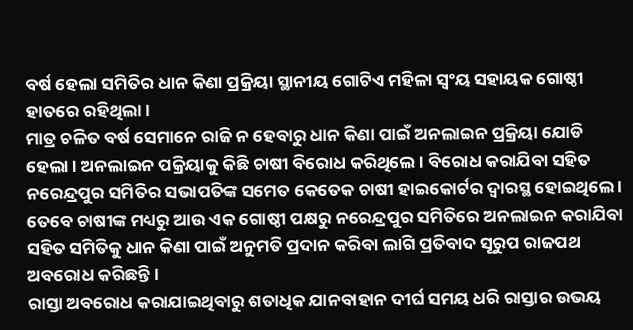ବର୍ଷ ହେଲା ସମିତିର ଧାନ କିଣା ପ୍ରକ୍ରିୟା ସ୍ଥାନୀୟ ଗୋଟିଏ ମହିଳା ସ୍ବଂୟ ସହାୟକ ଗୋଷ୍ଠୀ ହାତରେ ରହିଥିଲା ।
ମାତ୍ର ଚଳିତ ବର୍ଷ ସେମାନେ ରାଜି ନ ହେବାରୁ ଧାନ କିଣା ପାଇଁ ଅନଲାଇନ ପ୍ରକ୍ରିୟା ଯୋଡି ହେଲା । ଅନଲାଇନ ପକ୍ରିୟାକୁ କିଛି ଚାଷୀ ବିରୋଧ କରିଥିଲେ । ବିରୋଧ କରାଯିବା ସହିତ ନରେନ୍ଦ୍ରପୁର ସମିତିର ସଭାପତିଙ୍କ ସମେତ କେତେକ ଚାଷୀ ହାଇକୋର୍ଟର ଦ୍ବାରସ୍ଥ ହୋଇଥିଲେ । ତେବେ ଚାଷୀଙ୍କ ମଧ୍ୟରୁ ଆଉ ଏକ ଗୋଷ୍ଠୀ ପକ୍ଷରୁ ନରେନ୍ଦ୍ରପୁର ସମିତିରେ ଅନଲାଇନ କରାଯିବା ସହିତ ସମିତିକୁ ଧାନ କିଣା ପାଇଁ ଅନୁମତି ପ୍ରଦାନ କରିବା ଲାଗି ପ୍ରତିବାଦ ସୂରୁପ ରାଜପଥ ଅବରୋଧ କରିଛନ୍ତି ।
ରାସ୍ତା ଅବରୋଧ କରାଯାଇଥିବାରୁ ଶତାଧିକ ଯାନବାହାନ ଦୀର୍ଘ ସମୟ ଧରି ରାସ୍ତାର ଉଭୟ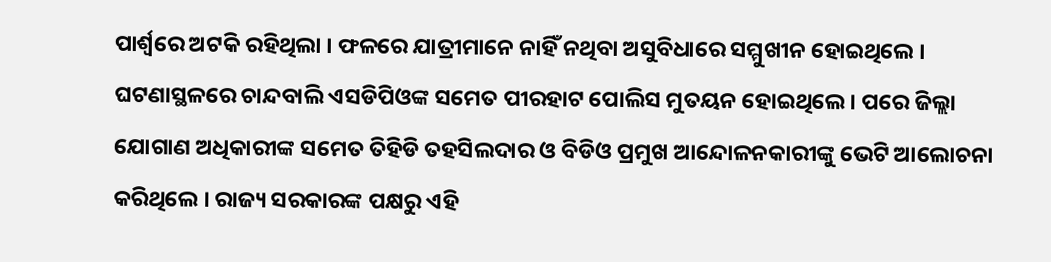ପାର୍ଶ୍ବରେ ଅଟକି ରହିଥିଲା । ଫଳରେ ଯାତ୍ରୀମାନେ ନାହିଁ ନଥିବା ଅସୁବିଧାରେ ସମ୍ମୁଖୀନ ହୋଇଥିଲେ । ଘଟଣାସ୍ଥଳରେ ଚାନ୍ଦବାଲି ଏସଡିପିଓଙ୍କ ସମେତ ପୀରହାଟ ପୋଲିସ ମୁତୟନ ହୋଇଥିଲେ । ପରେ ଜିଲ୍ଲା ଯୋଗାଣ ଅଧିକାରୀଙ୍କ ସମେତ ତିହିଡି ତହସିଲଦାର ଓ ବିଡିଓ ପ୍ରମୁଖ ଆନ୍ଦୋଳନକାରୀଙ୍କୁ ଭେଟି ଆଲୋଚନା କରିଥିଲେ । ରାଜ୍ୟ ସରକାରଙ୍କ ପକ୍ଷରୁ ଏହି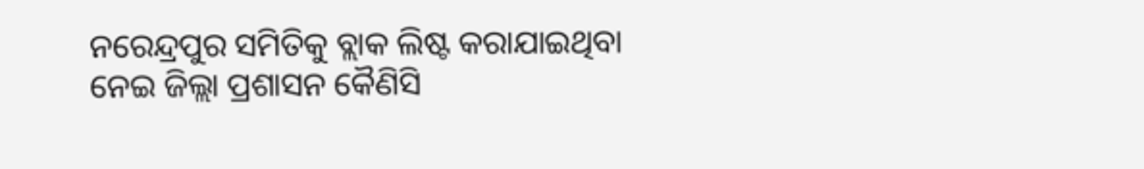ନରେନ୍ଦ୍ରପୁର ସମିତିକୁ ବ୍ଲାକ ଲିଷ୍ଟ କରାଯାଇଥିବା ନେଇ ଜିଲ୍ଲା ପ୍ରଶାସନ କୈଣିସି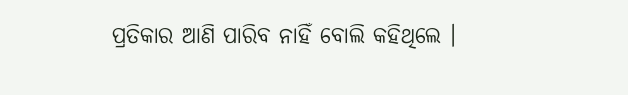ପ୍ରତିକାର ଆଣି ପାରିବ ନାହିଁ ବୋଲି କହିଥିଲେ ।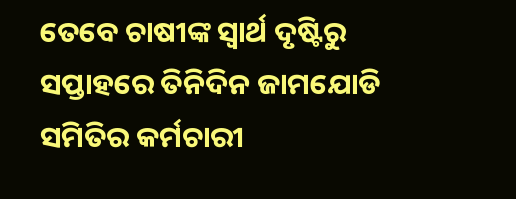ତେବେ ଚାଷୀଙ୍କ ସ୍ବାର୍ଥ ଦୃଷ୍ଟିରୁ ସପ୍ତାହରେ ତିନିଦିନ ଜାମଯୋଡି ସମିତିର କର୍ମଚାରୀ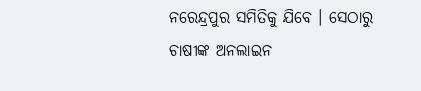ନରେନ୍ଦ୍ରପୁର ସମିତିକୁ ଯିବେ । ସେଠାରୁ ଚାଷୀଙ୍କ ଅନଲାଇନ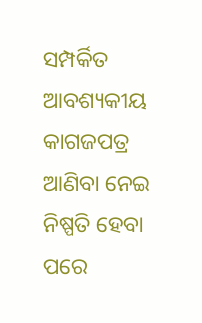ସମ୍ପର୍କିତ ଆବଶ୍ୟକୀୟ କାଗଜପତ୍ର ଆଣିବା ନେଇ ନିଷ୍ପତି ହେବା ପରେ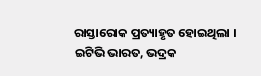ରାସ୍ତାରୋକ ପ୍ରତ୍ୟାହୃତ ହୋଇଥିଲା ।
ଇଟିଭି ଭାରତ, ଭଦ୍ରକ